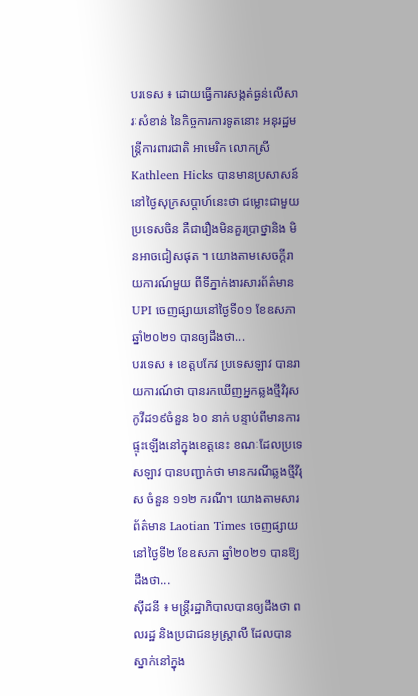បរទេស ៖ ដោយធ្វើការសង្កត់ធ្ងន់លើសារៈសំខាន់ នៃកិច្ចការការទូតនោះ អនុរដ្ឋមន្ត្រីការពារជាតិ អាមេរិក លោកស្រី Kathleen Hicks បានមានប្រសាសន៍ នៅថ្ងៃសុក្រសប្ដាហ៍នេះថា ជម្លោះជាមួយប្រទេសចិន គឺជារឿងមិនគួរប្រាថ្នានិង មិនអាចជៀសផុត ។ យោងតាមសេចក្តីរាយការណ៍មួយ ពីទីភ្នាក់ងារសារព័ត៌មាន UPI ចេញផ្សាយនៅថ្ងៃទី០១ ខែឧសភា ឆ្នាំ២០២១ បានឲ្យដឹងថា...
បរទេស ៖ ខេត្តបកែវ ប្រទេសឡាវ បានរាយការណ៍ថា បានរកឃើញអ្នកឆ្លងថ្មីវិរុសកូវីដ១៩ចំនួន ៦០ នាក់ បន្ទាប់ពីមានការផ្ទុះឡើងនៅក្នុងខេត្តនេះ ខណៈដែលប្រទេសឡាវ បានបញ្ជាក់ថា មានករណីឆ្លងថ្មីវីរុស ចំនួន ១១២ ករណី។ យោងតាមសារព័ត៌មាន Laotian Times ចេញផ្សាយនៅថ្ងៃទី២ ខែឧសភា ឆ្នាំ២០២១ បានឱ្យដឹងថា...
ស៊ីដនី ៖ មន្ត្រីរដ្ឋាភិបាលបានឲ្យដឹងថា ពលរដ្ឋ និងប្រជាជនអូស្ត្រាលី ដែលបានស្នាក់នៅក្នុង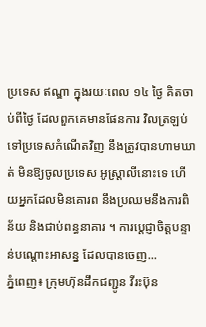ប្រទេស ឥណ្ឌា ក្នុងរយៈពេល ១៤ ថ្ងៃ គិតចាប់ពីថ្ងៃ ដែលពួកគេមានផែនការ វិលត្រឡប់ទៅប្រទេសកំណើតវិញ នឹងត្រូវបានហាមឃាត់ មិនឱ្យចូលប្រទេស អូស្ត្រាលីនោះទេ ហើយអ្នកដែលមិនគោរព នឹងប្រឈមនឹងការពិន័យ និងជាប់ពន្ធនាគារ ។ ការប្តេជ្ញាចិត្តបន្ទាន់បណ្តោះអាសន្ន ដែលបានចេញ...
ភ្នំពេញ៖ ក្រុមហ៊ុនដឹកជញ្ជូន វីរះប៊ុន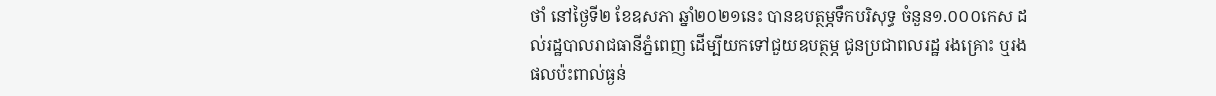ថាំ នៅថ្ងៃទី២ ខែឧសភា ឆ្នាំ២០២១នេះ បានឧបត្ថម្ភទឹកបរិសុទ្ធ ចំនួន១.០០០កេស ដល់រដ្ឋបាលរាជធានីភ្នំពេញ ដើម្បីយកទៅជួយឧបត្ថម្ភ ជូនប្រជាពលរដ្ឋ រងគ្រោះ ឬរងផលប៉ះពាល់ធ្ងន់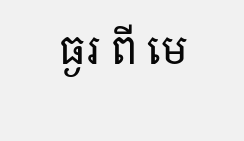ធ្ងរ ពី មេ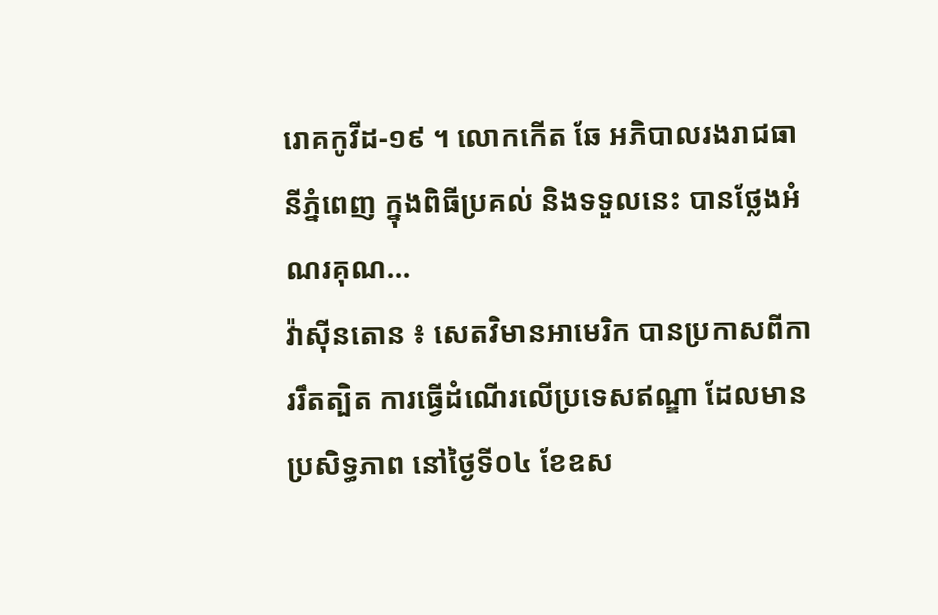រោគកូវីដ-១៩ ។ លោកកើត ឆែ អភិបាលរងរាជធានីភ្នំពេញ ក្នុងពិធីប្រគល់ និងទទួលនេះ បានថ្លែងអំណរគុណ...
វ៉ាស៊ីនតោន ៖ សេតវិមានអាមេរិក បានប្រកាសពីការរឹតត្បិត ការធ្វើដំណើរលើប្រទេសឥណ្ឌា ដែលមានប្រសិទ្ធភាព នៅថ្ងៃទី០៤ ខែឧស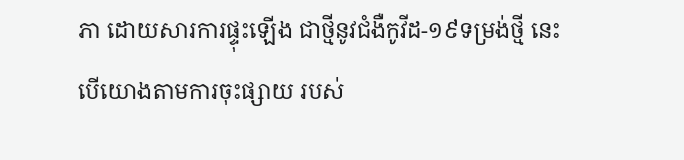ភា ដោយសារការផ្ទុះឡើង ជាថ្មីនូវជំងឺកូវីដ-១៩ទម្រង់ថ្មី នេះបើយោងតាមការចុះផ្សាយ របស់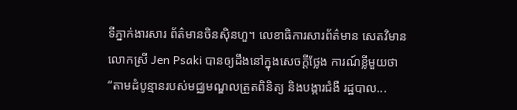ទីភ្នាក់ងារសារ ព័ត៌មានចិនស៊ិនហួ។ លេខាធិការសារព័ត៌មាន សេតវិមានលោកស្រី Jen Psaki បានឲ្យដឹងនៅក្នុងសេចក្តីថ្លែង ការណ៍ខ្លីមួយថា “តាមដំបូន្មានរបស់មជ្ឈមណ្ឌលត្រួតពិនិត្យ និងបង្ការជំងឺ រដ្ឋបាល...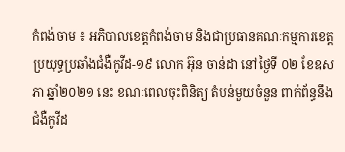កំពង់ចាម ៖ អភិបាលខេត្តកំពង់ចាម និងជាប្រធានគណៈកម្មការខេត្ត ប្រយុទ្ធប្រឆាំងជំងឺកូវីដ-១៩ លោក អ៊ុន ចាន់ដា នៅថ្ងៃទី ០២ ខែឧសភា ឆ្នាំ២០២១ នេះ ខណៈពេលចុះពិនិត្យ តំបន់មួយចំនួន ពាក់ព័ន្ធនឹងជំងឺកូវីដ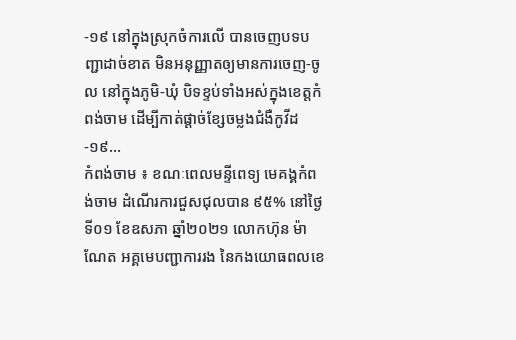-១៩ នៅក្នុងស្រុកចំការលើ បានចេញបទបញ្ជាដាច់ខាត មិនអនុញ្ញាតឲ្យមានការចេញ-ចូល នៅក្នុងភូមិ-ឃុំ បិទខ្ទប់ទាំងអស់ក្នុងខេត្តកំពង់ចាម ដើម្បីកាត់ផ្ដាច់ខ្សែចម្លងជំងឺកូវីដ-១៩...
កំពង់ចាម ៖ ខណៈពេលមន្ទីពេទ្យ មេគង្គកំពង់ចាម ដំណើរការជួសជុលបាន ៩៥% នៅថ្ងៃទី០១ ខែឧសភា ឆ្នាំ២០២១ លោកហ៊ុន ម៉ាណែត អគ្គមេបញ្ជាការរង នៃកងយោធពលខេ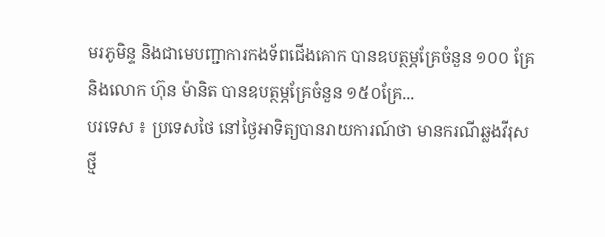មរភូមិន្ទ និងជាមេបញ្ជាការកងទ័ពជើងគោក បានឧបត្ថម្ភគ្រែចំនួន ១០០ គ្រែ និងលោក ហ៊ុន ម៉ានិត បានឧបត្ថម្ភគ្រែចំនួន ១៥០គ្រែ...
បរទេស ៖ ប្រទេសថៃ នៅថ្ងៃអាទិត្យបានរាយការណ៍ថា មានករណីឆ្លងវីរុសថ្មី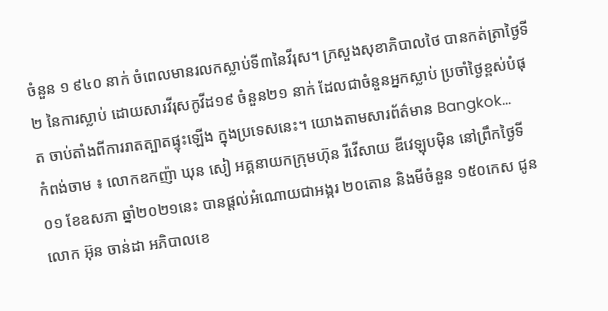ចំនួន ១ ៩៤០ នាក់ ចំពេលមានរលកស្លាប់ទី៣នៃវីរុស។ ក្រសួងសុខាភិបាលថៃ បានកត់ត្រាថ្ងៃទី ២ នៃការស្លាប់ ដោយសារវីរុសកូវីដ១៩ ចំនួន២១ នាក់ ដែលជាចំនួនអ្នកស្លាប់ ប្រចាំថ្ងៃខ្ពស់បំផុត ចាប់តាំងពីការរាតត្បាតផ្ទុះឡើង ក្នុងប្រទេសនេះ។ យោងតាមសារព័ត៌មាន Bangkok...
កំពង់ចាម ៖ លោកឧកញ៉ា ឃុន សៀ អគ្គនាយកក្រុមហ៊ុន រីវើសាយ ឌីវេឡុបម៉ិន នៅព្រឹកថ្ងៃទី ០១ ខែឧសភា ឆ្នាំ២០២១នេះ បានផ្ដល់អំណោយជាអង្ករ ២០តោន និងមីចំនួន ១៥០កេស ជូនលោក អ៊ុន ចាន់ដា អភិបាលខេ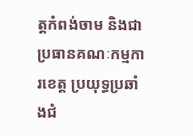ត្តកំពង់ចាម និងជាប្រធានគណៈកម្មការខេត្ត ប្រយុទ្ធប្រឆាំងជំ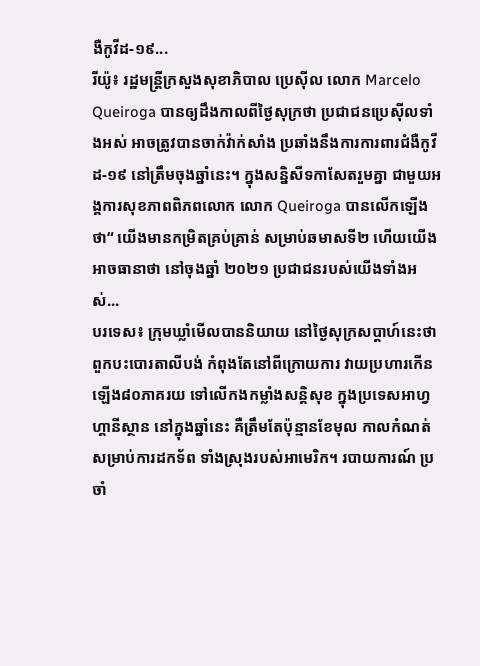ងឺកូវីដ-១៩...
រីយ៉ូ៖ រដ្ឋមន្រ្តីក្រសួងសុខាភិបាល ប្រេស៊ីល លោក Marcelo Queiroga បានឲ្យដឹងកាលពីថ្ងៃសុក្រថា ប្រជាជនប្រេស៊ីលទាំងអស់ អាចត្រូវបានចាក់វ៉ាក់សាំង ប្រឆាំងនឹងការការពារជំងឺកូវីដ-១៩ នៅត្រឹមចុងឆ្នាំនេះ។ ក្នុងសន្និសីទកាសែតរួមគ្នា ជាមួយអង្គការសុខភាពពិភពលោក លោក Queiroga បានលើកឡើងថា“ យើងមានកម្រិតគ្រប់គ្រាន់ សម្រាប់ឆមាសទី២ ហើយយើងអាចធានាថា នៅចុងឆ្នាំ ២០២១ ប្រជាជនរបស់យើងទាំងអស់...
បរទេស៖ ក្រុមឃ្លាំមើលបាននិយាយ នៅថ្ងៃសុក្រសប្ដាហ៍នេះថា ពួកបះបោរតាលីបង់ កំពុងតែនៅពីក្រោយការ វាយប្រហារកើនឡើង៨០ភាគរយ ទៅលើកងកម្លាំងសន្តិសុខ ក្នុងប្រទេសអាហ្វហ្គានីស្ថាន នៅក្នុងឆ្នាំនេះ គឺត្រឹមតែប៉ុន្មានខែមុល កាលកំណត់ សម្រាប់ការដកទ័ព ទាំងស្រុងរបស់អាមេរិក។ របាយការណ៍ ប្រចាំ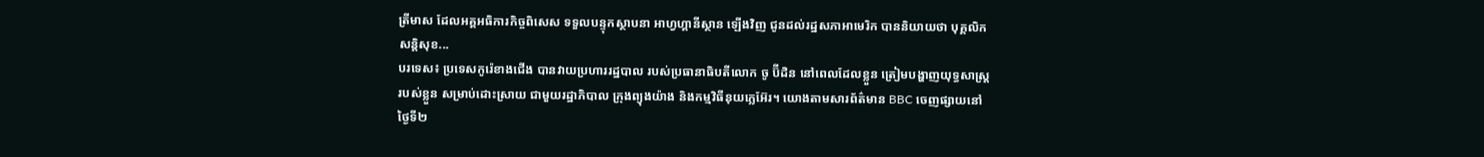ត្រីមាស ដែលអគ្គអធិការកិច្ចពិសេស ទទួលបន្ទុកស្ថាបនា អាហ្វហ្គានីស្ថាន ឡើងវិញ ជូនដល់រដ្ឋសភាអាមេរិក បាននិយាយថា បុគ្គលិកសន្តិសុខ...
បរទេស៖ ប្រទេសកូរ៉េខាងជើង បានវាយប្រហាររដ្ឋបាល របស់ប្រធានាធិបតីលោក ចូ ប៊ីដិន នៅពេលដែលខ្លួន ត្រៀមបង្ហាញយុទ្ធសាស្ត្ររបស់ខ្លួន សម្រាប់ដោះស្រាយ ជាមួយរដ្ឋាភិបាល ក្រុងព្យុងយ៉ាង និងកម្មវិធីនុយក្លេអ៊ែរ។ យោងតាមសារព័ត៌មាន BBC ចេញផ្សាយនៅថ្ងៃទី២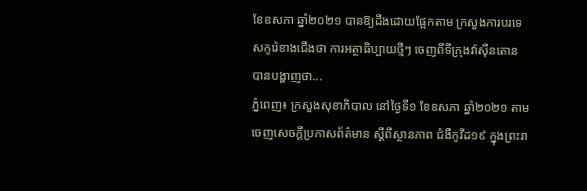ខែឧសភា ឆ្នាំ២០២១ បានឱ្យដឹងដោយផ្អែកតាម ក្រសួងការបរទេសកូរ៉េខាងជើងថា ការអត្ថាធិប្បាយថ្មីៗ ចេញពីទីក្រុងវ៉ាស៊ីនតោន បានបង្ហាញថា...
ភ្នំពេញ៖ ក្រសួងសុខាភិបាល នៅថ្ងៃទី១ ខែឧសភា ឆ្នាំ២០២១ តាមចេញសេចក្ដីប្រកាសព័ត៌មាន ស្ដីពីស្ថានភាព ជំងឺកូវីដ១៩ ក្នុងព្រះរា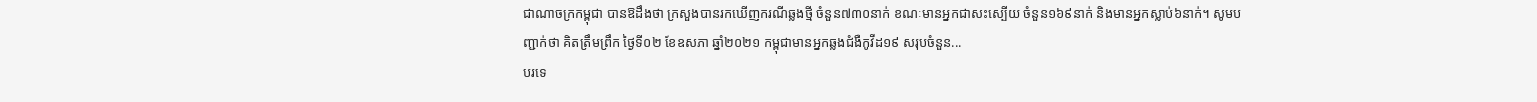ជាណាចក្រកម្ពុជា បានឱដឹងថា ក្រសួងបានរកឃើញករណីឆ្លងថ្មី ចំនួន៧៣០នាក់ ខណៈមានអ្នកជាសះស្បើយ ចំនួន១៦៩នាក់ និងមានអ្នកស្លាប់៦នាក់។ សូមបញ្ជាក់ថា គិតត្រឹមព្រឹក ថ្ងៃទី០២ ខែឧសភា ឆ្នាំ២០២១ កម្ពុជាមានអ្នកឆ្លងជំងឺកូវីដ១៩ សរុបចំនួន...
បរទេ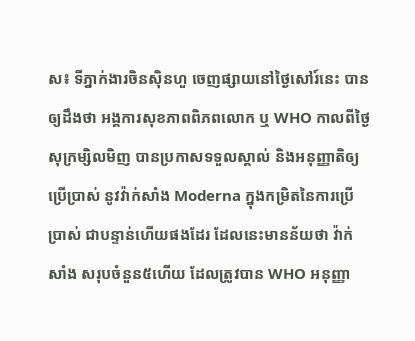ស៖ ទីភ្នាក់ងារចិនស៊ិនហួ ចេញផ្សាយនៅថ្ងៃសៅរ៍នេះ បានឲ្យដឹងថា អង្គការសុខភាពពិភពលោក ឬ WHO កាលពីថ្ងៃសុក្រម្សិលមិញ បានប្រកាសទទួលស្គាល់ និងអនុញ្ញាតិឲ្យប្រើប្រាស់ នូវវ៉ាក់សាំង Moderna ក្នុងកម្រិតនៃការប្រើប្រាស់ ជាបន្ទាន់ហើយផងដែរ ដែលនេះមានន័យថា វ៉ាក់សាំង សរុបចំនួន៥ហើយ ដែលត្រូវបាន WHO អនុញ្ញា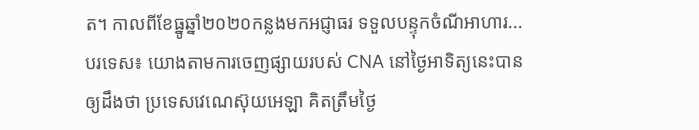ត។ កាលពីខែធ្នូឆ្នាំ២០២០កន្លងមកអជ្ញាធរ ទទួលបន្ទុកចំណីអាហារ...
បរទេស៖ យោងតាមការចេញផ្សាយរបស់ CNA នៅថ្ងៃអាទិត្យនេះបានឲ្យដឹងថា ប្រទេសវេណេស៊ុយអេឡា គិតត្រឹមថ្ងៃ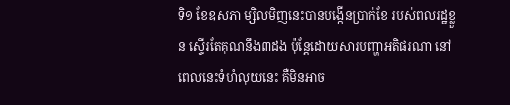ទិ១ ខែឧសភា ម្សិលមិញនេះបានបង្កើនប្រាក់ខែ របស់ពលរដ្ឋខ្លួន ស្ទើរតែគុណនឹង៣ដង ប៉ុន្តែដោយសារបញ្ហាអតិផរណា នៅពេលនេះទំហំលុយនេះ គឺមិនអាច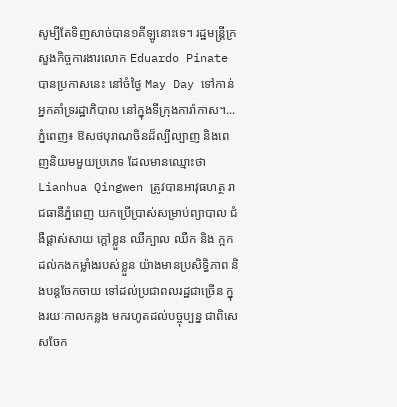សូម្បីតែទិញសាច់បាន១គីឡូនោះទេ។ រដ្ឋមន្ត្រីក្រសួងកិច្ចការងារលោក Eduardo Pinate បានប្រកាសនេះ នៅចំថ្ងៃ May Day ទៅកាន់អ្នកគាំទ្ររដ្ឋាភិបាល នៅក្នុងទីក្រុងការ៉ាកាស។...
ភ្នំពេញ៖ ឱសថបុរាណចិនដ៏ល្បីល្បាញ និងពេញនិយមមួយប្រភេទ ដែលមានឈ្មោះថា Lianhua Qingwen ត្រូវបានអាវុធហត្ថ រាជធានីភ្នំពេញ យកប្រើប្រាស់សម្រាប់ព្យាបាល ជំងឺផ្តាស់សាយ ក្តៅខ្លួន ឈឺក្បាល ឈឺក និង ក្អក ដល់កងកម្លាំងរបស់ខ្លួន យ៉ាងមានប្រសិទ្ធិភាព និងបន្តចែកចាយ ទៅដល់ប្រជាពលរដ្ឋជាច្រើន ក្នុងរយៈកាលកន្លង មករហូតដល់បច្ចុប្បន្ន ជាពិសេសចែក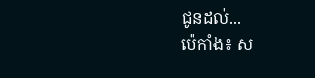ជូនដល់...
ប៉េកាំង៖ ស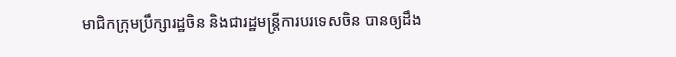មាជិកក្រុមប្រឹក្សារដ្ឋចិន និងជារដ្ឋមន្រ្តីការបរទេសចិន បានឲ្យដឹង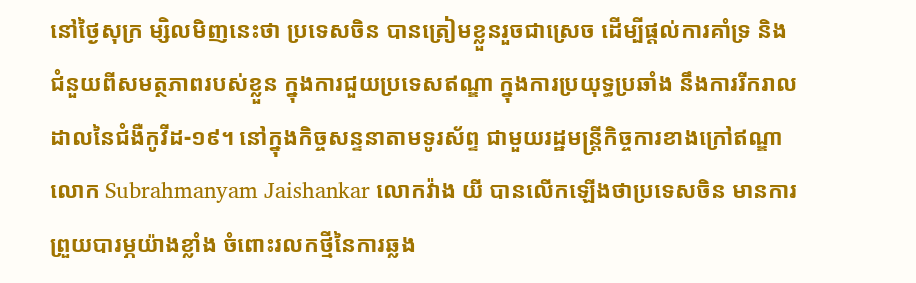នៅថ្ងៃសុក្រ ម្សិលមិញនេះថា ប្រទេសចិន បានត្រៀមខ្លួនរួចជាស្រេច ដើម្បីផ្តល់ការគាំទ្រ និងជំនួយពីសមត្ថភាពរបស់ខ្លួន ក្នុងការជួយប្រទេសឥណ្ឌា ក្នុងការប្រយុទ្ធប្រឆាំង នឹងការរីករាលដាលនៃជំងឺកូវីដ-១៩។ នៅក្នុងកិច្ចសន្ទនាតាមទូរស័ព្ទ ជាមួយរដ្ឋមន្ត្រីកិច្ចការខាងក្រៅឥណ្ឌា លោក Subrahmanyam Jaishankar លោកវ៉ាង យី បានលើកឡើងថាប្រទេសចិន មានការព្រួយបារម្ភយ៉ាងខ្លាំង ចំពោះរលកថ្មីនៃការឆ្លង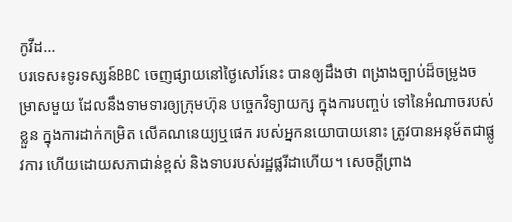កូវីដ...
បរទេស៖ទូរទស្សន៍BBC ចេញផ្សាយនៅថ្ងៃសៅរ៍នេះ បានឲ្យដឹងថា ពង្រាងច្បាប់ដ៏ចម្រូងចម្រាសមួយ ដែលនឹងទាមទារឲ្យក្រុមហ៊ុន បច្ចេកវិទ្យាយក្ស ក្នុងការបញ្ចប់ ទៅនៃអំណាចរបស់ខ្លួន ក្នុងការដាក់កម្រិត លើគណនេយ្យឬផេក របស់អ្នកនយោបាយនោះ ត្រូវបានអនុម័តជាផ្លូវការ ហើយដោយសភាជាន់ខ្ពស់ និងទាបរបស់រដ្ឋផ្លរីដាហើយ។ សេចក្តីព្រាង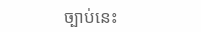ច្បាប់នេះ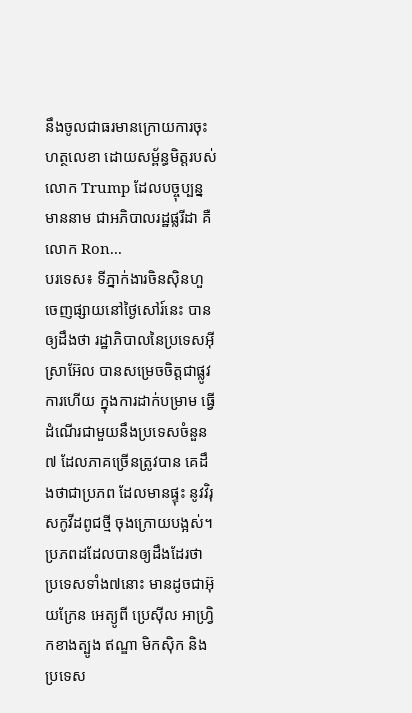នឹងចូលជាធរមានក្រោយការចុះហត្ថលេខា ដោយសម្ព័ន្ធមិត្តរបស់លោក Trump ដែលបច្ចុប្បន្នមាននាម ជាអភិបាលរដ្ឋផ្លរីដា គឺលោក Ron...
បរទេស៖ ទីភ្នាក់ងារចិនស៊ិនហួ ចេញផ្សាយនៅថ្ងៃសៅរ៍នេះ បានឲ្យដឹងថា រដ្ឋាភិបាលនៃប្រទេសអ៊ីស្រាអ៊ែល បានសម្រេចចិត្តជាផ្លូវការហើយ ក្នុងការដាក់បម្រាម ធ្វើដំណើរជាមួយនឹងប្រទេសចំនួន៧ ដែលភាគច្រើនត្រូវបាន គេដឹងថាជាប្រភព ដែលមានផ្ទុះ នូវវិរុសកូវីដពូជថ្មី ចុងក្រោយបង្អស់។ ប្រភពដដែលបានឲ្យដឹងដែរថា ប្រទេសទាំង៧នោះ មានដូចជាអ៊ុយក្រែន អេត្យូពី ប្រេស៊ីល អាហ្វ្រិកខាងត្បូង ឥណ្ឌា មិកស៊ិក និងប្រទេស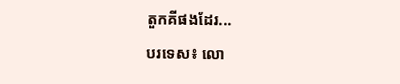តួកគីផងដែរ...
បរទេស៖ លោ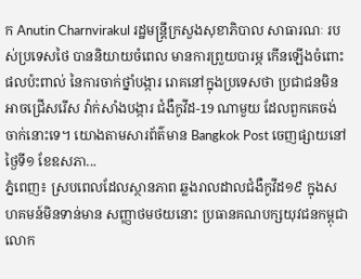ក Anutin Charnvirakul រដ្ឋមន្រ្តីក្រសួងសុខាភិបាល សាធារណៈ របស់ប្រទេសថៃ បាននិយាយចំពេល មានការព្រួយបារម្ភ កើនឡើងចំពោះផលប៉ះពាល់ នៃការចាក់ថ្នាំបង្ការ រោគនៅក្នុងប្រទេសថា ប្រជាជនមិនអាចជ្រើសរើស វ៉ាក់សាំងបង្ការ ជំងឺកូវីដ-19 ណាមួយ ដែលពួកគេចង់ចាក់នោះទេ។ យោងតាមសារព័ត៌មាន Bangkok Post ចេញផ្សាយនៅថ្ងៃទី១ ខែឧសភា...
ភ្នំពេញ៖ ស្របពេលដែលស្ថានភាព ឆ្លងរាលដាលជំងឺកូវីដ១៩ ក្នុងសហគមន៍មិនទាន់មាន សញ្ញាថមថយនោះ ប្រធានគណបក្សយុវជនកម្ពុជា លោក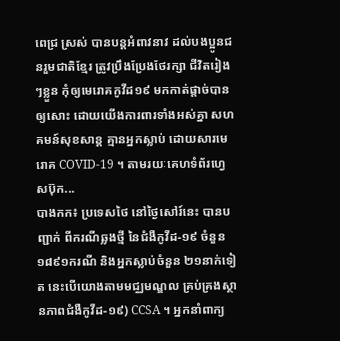ពេជ្រ ស្រស់ បានបន្តអំពាវនាវ ដល់បងប្អូនជនរួមជាតិខ្មែរ ត្រូវប្រឹងប្រែងថែរក្សា ជីវិតរៀងៗខ្លួន កុំឲ្យមេរោគកូវីដ១៩ មកកាត់ផ្ដាច់បានឲ្យសោះ ដោយយើងការពារទាំងអស់គ្នា សហគមន៍សុខសាន្ត គ្មានអ្នកស្លាប់ ដោយសារមេរោគ COVID-19 ។ តាមរយៈគេហទំព័រហ្វេសប៊ុក...
បាងកក៖ ប្រទេសថៃ នៅថ្ងៃសៅរ៍នេះ បានបញ្ជាក់ ពីករណីឆ្លងថ្មី នៃជំងឺកូវីដ-១៩ ចំនួន ១៨៩១ករណី និងអ្នកស្លាប់ចំនួន ២១នាក់ទៀត នេះបើយោងតាមមជ្ឈមណ្ឌល គ្រប់គ្រងស្ថានភាពជំងឺកូវីដ-១៩) CCSA ។ អ្នកនាំពាក្យ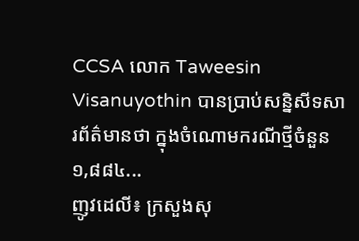CCSA លោក Taweesin Visanuyothin បានប្រាប់សន្និសីទសារព័ត៌មានថា ក្នុងចំណោមករណីថ្មីចំនួន ១,៨៨៤...
ញូវដេលី៖ ក្រសួងសុ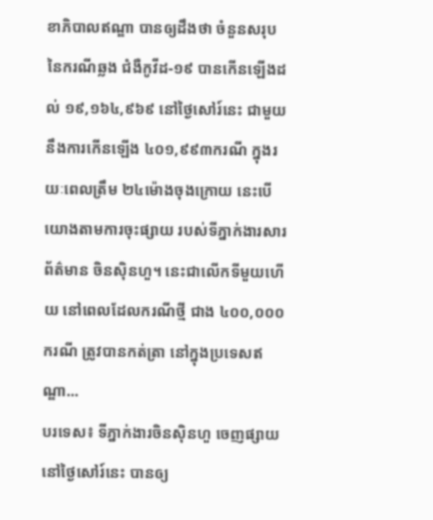ខាភិបាលឥណ្ឌា បានឲ្យដឹងថា ចំនួនសរុបនៃករណីឆ្លង ជំងឺកូវីដ-១៩ បានកើនឡើងដល់ ១៩,១៦៤,៩៦៩ នៅថ្ងៃសៅរ៍នេះ ជាមួយនឹងការកើនឡើង ៤០១,៩៩៣ករណី ក្នុងរយៈពេលត្រឹម ២៤ម៉ោងចុងក្រោយ នេះបើយោងតាមការចុះផ្សាយ របស់ទីភ្នាក់ងារសារព័ត៌មាន ចិនស៊ិនហួ។ នេះជាលើកទីមួយហើយ នៅពេលដែលករណីថ្មី ជាង ៤០០,០០០ ករណី ត្រូវបានកត់ត្រា នៅក្នុងប្រទេសឥណ្ឌា...
បរទេស៖ ទីភ្នាក់ងារចិនស៊ិនហួ ចេញផ្សាយនៅថ្ងៃសៅរ៍នេះ បានឲ្យ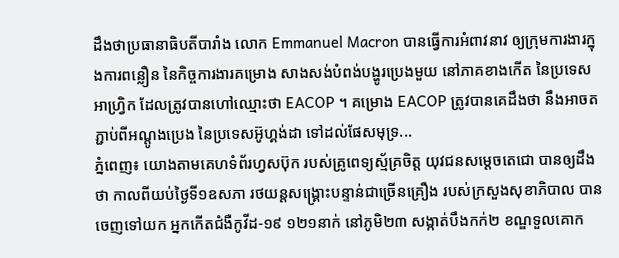ដឹងថាប្រធានាធិបតីបារាំង លោក Emmanuel Macron បានធ្វើការអំពាវនាវ ឲ្យក្រុមការងារក្នុងការពន្លឿន នៃកិច្ចការងារគម្រោង សាងសង់បំពង់បង្ហូរប្រេងមួយ នៅភាគខាងកើត នៃប្រទេសអាហ្វ្រិក ដែលត្រូវបានហៅឈ្មោះថា EACOP ។ គម្រោង EACOP ត្រូវបានគេដឹងថា នឹងអាចតភ្ជាប់ពីអណ្តូងប្រេង នៃប្រទេសអ៊ូហ្គង់ដា ទៅដល់ផែសមុទ្រ...
ភ្នំពេញ៖ យោងតាមគេហទំព័រហ្វសប៊ុក របស់គ្រូពេទ្យស្ម័គ្រចិត្ត យុវជនសម្តេចតេជោ បានឲ្យដឹងថា កាលពីយប់ថ្ងៃទី១ឧសភា រថយន្តសង្គ្រោះបន្ទាន់ជាច្រើនគ្រឿង របស់ក្រសួងសុខាភិបាល បានចេញទៅយក អ្នកកើតជំងឺកូវីដ-១៩ ១២១នាក់ នៅភូមិ២៣ សង្កាត់បឹងកក់២ ខណ្ឌទួលគោក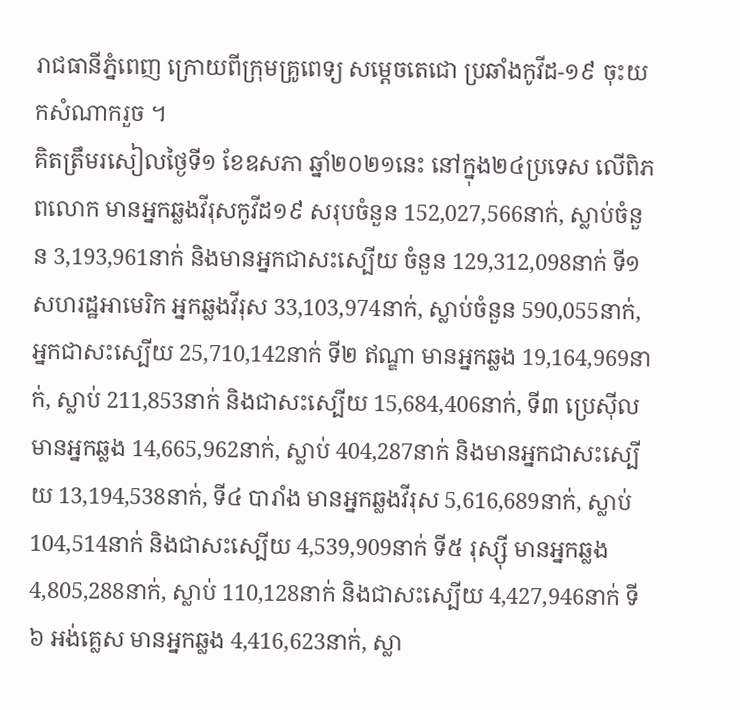រាជធានីភ្នំពេញ ក្រោយពីក្រុមគ្រូពេទ្យ សម្តេចតេជោ ប្រឆាំងកូវីដ-១៩ ចុះយកសំណាករួច ។
គិតត្រឹមរសៀលថ្ងៃទី១ ខែឧសភា ឆ្នាំ២០២១នេះ នៅក្នុង២៤ប្រទេស លើពិភពលោក មានអ្នកឆ្លងវីរុសកូវីដ១៩ សរុបចំនួន 152,027,566នាក់, ស្លាប់ចំនួន 3,193,961នាក់ និងមានអ្នកជាសះស្បើយ ចំនួន 129,312,098នាក់ ទី១ សហរដ្ឋអាមេរិក អ្នកឆ្លងវីរុស 33,103,974នាក់, ស្លាប់ចំនួន 590,055នាក់, អ្នកជាសះស្បើយ 25,710,142នាក់ ទី២ ឥណ្ឌា មានអ្នកឆ្លង 19,164,969នាក់, ស្លាប់ 211,853នាក់ និងជាសះស្បើយ 15,684,406នាក់, ទី៣ ប្រេស៊ីល មានអ្នកឆ្លង 14,665,962នាក់, ស្លាប់ 404,287នាក់ និងមានអ្នកជាសះស្បើយ 13,194,538នាក់, ទី៤ បារាំង មានអ្នកឆ្លងវីរុស 5,616,689នាក់, ស្លាប់ 104,514នាក់ និងជាសះស្បើយ 4,539,909នាក់ ទី៥ រុស្ស៊ី មានអ្នកឆ្លង 4,805,288នាក់, ស្លាប់ 110,128នាក់ និងជាសះស្បើយ 4,427,946នាក់ ទី៦ អង់គ្លេស មានអ្នកឆ្លង 4,416,623នាក់, ស្លា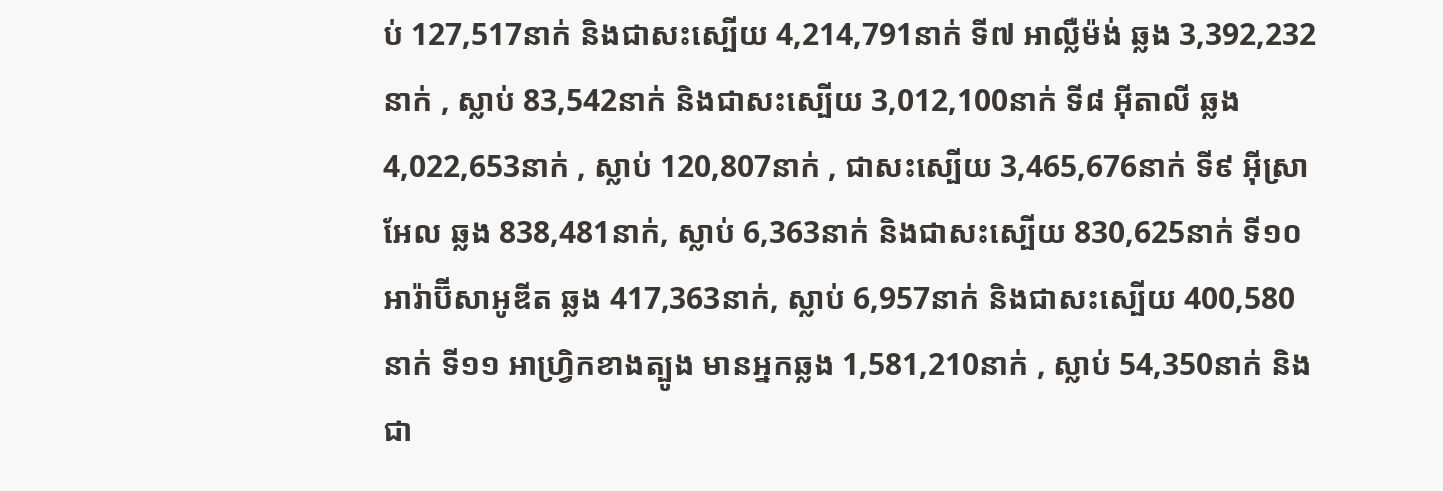ប់ 127,517នាក់ និងជាសះស្បើយ 4,214,791នាក់ ទី៧ អាល្លឺម៉ង់ ឆ្លង 3,392,232នាក់ , ស្លាប់ 83,542នាក់ និងជាសះស្បើយ 3,012,100នាក់ ទី៨ អ៊ីតាលី ឆ្លង 4,022,653នាក់ , ស្លាប់ 120,807នាក់ , ជាសះស្បើយ 3,465,676នាក់ ទី៩ អ៊ីស្រាអែល ឆ្លង 838,481នាក់, ស្លាប់ 6,363នាក់ និងជាសះស្បើយ 830,625នាក់ ទី១០ អារ៉ាប៊ីសាអូឌីត ឆ្លង 417,363នាក់, ស្លាប់ 6,957នាក់ និងជាសះស្បើយ 400,580នាក់ ទី១១ អាហ្វ្រិកខាងត្បូង មានអ្នកឆ្លង 1,581,210នាក់ , ស្លាប់ 54,350នាក់ និងជា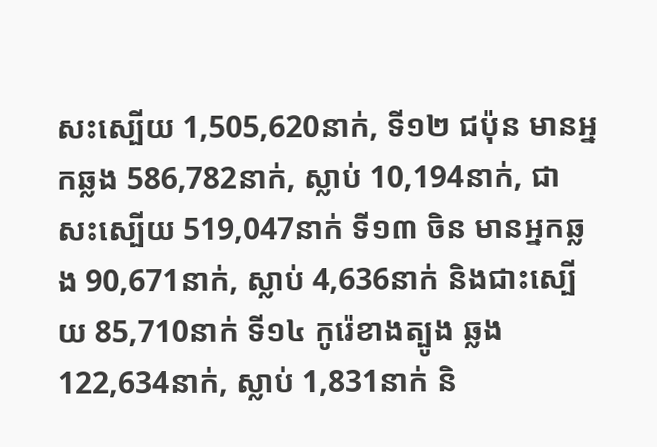សះស្បើយ 1,505,620នាក់, ទី១២ ជប៉ុន មានអ្នកឆ្លង 586,782នាក់, ស្លាប់ 10,194នាក់, ជាសះស្បើយ 519,047នាក់ ទី១៣ ចិន មានអ្នកឆ្លង 90,671នាក់, ស្លាប់ 4,636នាក់ និងជាះស្បើយ 85,710នាក់ ទី១៤ កូរ៉េខាងត្បូង ឆ្លង 122,634នាក់, ស្លាប់ 1,831នាក់ និ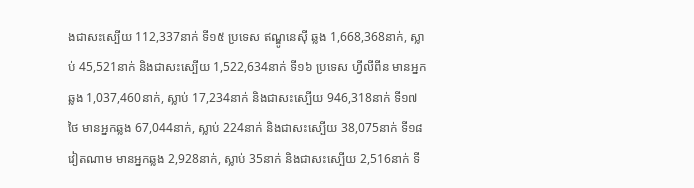ងជាសះស្បើយ 112,337នាក់ ទី១៥ ប្រទេស ឥណ្ឌូនេស៊ី ឆ្លង 1,668,368នាក់, ស្លាប់ 45,521នាក់ និងជាសះស្បើយ 1,522,634នាក់ ទី១៦ ប្រទេស ហ្វីលីពីន មានអ្នកឆ្លង 1,037,460នាក់, ស្លាប់ 17,234នាក់ និងជាសះស្បើយ 946,318នាក់ ទី១៧ ថៃ មានអ្នកឆ្លង 67,044នាក់, ស្លាប់ 224នាក់ និងជាសះស្បើយ 38,075នាក់ ទី១៨ វៀតណាម មានអ្នកឆ្លង 2,928នាក់, ស្លាប់ 35នាក់ និងជាសះស្បើយ 2,516នាក់ ទី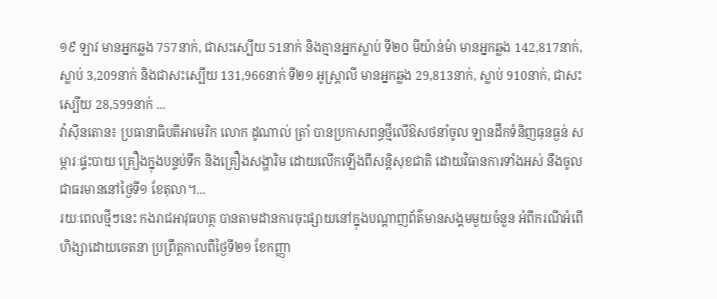១៩ ឡាវ មានអ្នកឆ្លង 757នាក់, ជាសះស្បើយ 51នាក់ និងគ្មានអ្នកស្លាប់ ទី២០ មីយ៉ាន់ម៉ា មានអ្នកឆ្លង 142,817នាក់, ស្លាប់ 3,209នាក់ និងជាសះស្បើយ 131,966នាក់ ទី២១ អូស្រ្តាលី មានអ្នកឆ្លង 29,813នាក់, ស្លាប់ 910នាក់, ជាសះស្បើយ 28,599នាក់ ...
វ៉ាស៊ីនតោន៖ ប្រធានាធិបតីអាមេរិក លោក ដូណាល់ ត្រាំ បានប្រកាសពន្ធថ្មីលើឱសថនាំចូល ឡានដឹកទំនិញធុនធ្ងន់ សម្ភារៈផ្ទះបាយ គ្រឿងក្នុងបន្ទប់ទឹក និងគ្រឿងសង្ហារិម ដោយលើកឡើងពីសន្តិសុខជាតិ ដោយវិធានការទាំងអស់ នឹងចូលជាធរមាននៅថ្ងៃទី១ ខែតុលា។...
រយៈពេលថ្មីៗនេះ កងរាជអាវុធហត្ថ បានតាមដានការចុះផ្សាយនៅក្នុងបណ្ដាញព័ត៌មានសង្គមមួយចំនួន អំពីករណីអំពើហិង្សាដោយចេតនា ប្រព្រឹត្តកាលពីថ្ងៃទី២១ ខែកញ្ញា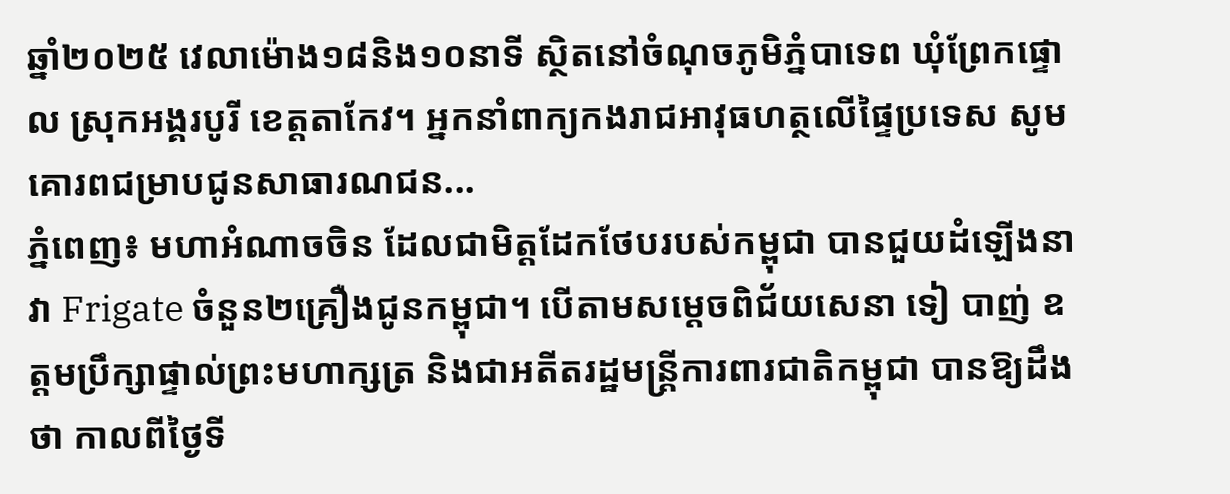ឆ្នាំ២០២៥ វេលាម៉ោង១៨និង១០នាទី ស្ថិតនៅចំណុចភូមិភ្នំបាទេព ឃុំព្រែកផ្ទោល ស្រុកអង្គរបូរី ខេត្តតាកែវ។ អ្នកនាំពាក្យកងរាជអាវុធហត្ថលើផ្ទៃប្រទេស សូមគោរពជម្រាបជូនសាធារណជន...
ភ្នំពេញ៖ មហាអំណាចចិន ដែលជាមិត្តដែកថែបរបស់កម្ពុជា បានជួយដំឡើងនាវា Frigate ចំនួន២គ្រឿងជូនកម្ពុជា។ បើតាមសម្ដេចពិជ័យសេនា ទៀ បាញ់ ឧត្តមប្រឹក្សាផ្ទាល់ព្រះមហាក្សត្រ និងជាអតីតរដ្ឋមន្រ្តីការពារជាតិកម្ពុជា បានឱ្យដឹងថា កាលពីថ្ងៃទី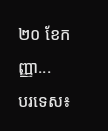២០ ខែកញ្ញា...
បរទេស៖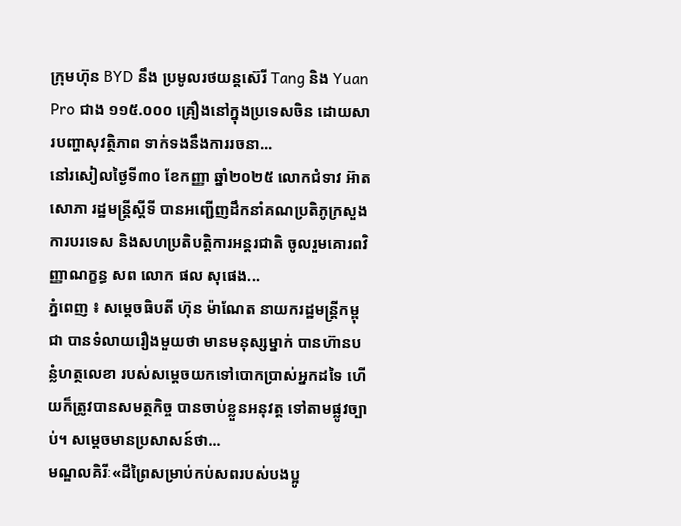ក្រុមហ៊ុន BYD នឹង ប្រមូលរថយន្តស៊េរី Tang និង Yuan Pro ជាង ១១៥.០០០ គ្រឿងនៅក្នុងប្រទេសចិន ដោយសារបញ្ហាសុវត្ថិភាព ទាក់ទងនឹងការរចនា...
នៅរសៀលថ្ងៃទី៣០ ខែកញ្ញា ឆ្នាំ២០២៥ លោកជំទាវ អ៊ាត សោភា រដ្ឋមន្ត្រីស្តីទី បានអញ្ជើញដឹកនាំគណប្រតិភូក្រសួងការបរទេស និងសហប្រតិបត្តិការអន្តរជាតិ ចូលរួមគោរពវិញ្ញាណក្ខន្ធ សព លោក ផល សុផេង...
ភ្នំពេញ ៖ សម្តេចធិបតី ហ៊ុន ម៉ាណែត នាយករដ្ឋមន្រ្តីកម្ពុជា បានទំលាយរឿងមួយថា មានមនុស្សម្នាក់ បានហ៊ានបន្លំហត្ថលេខា របស់សម្ដេចយកទៅបោកប្រាស់អ្នកដទៃ ហើយក៏ត្រូវបានសមត្ថកិច្ច បានចាប់ខ្លួនអនុវត្ត ទៅតាមផ្លូវច្បាប់។ សម្ដេចមានប្រសាសន៍ថា...
មណ្ឌលគិរីៈ«ដីព្រៃសម្រាប់កប់សពរបស់បងប្អូ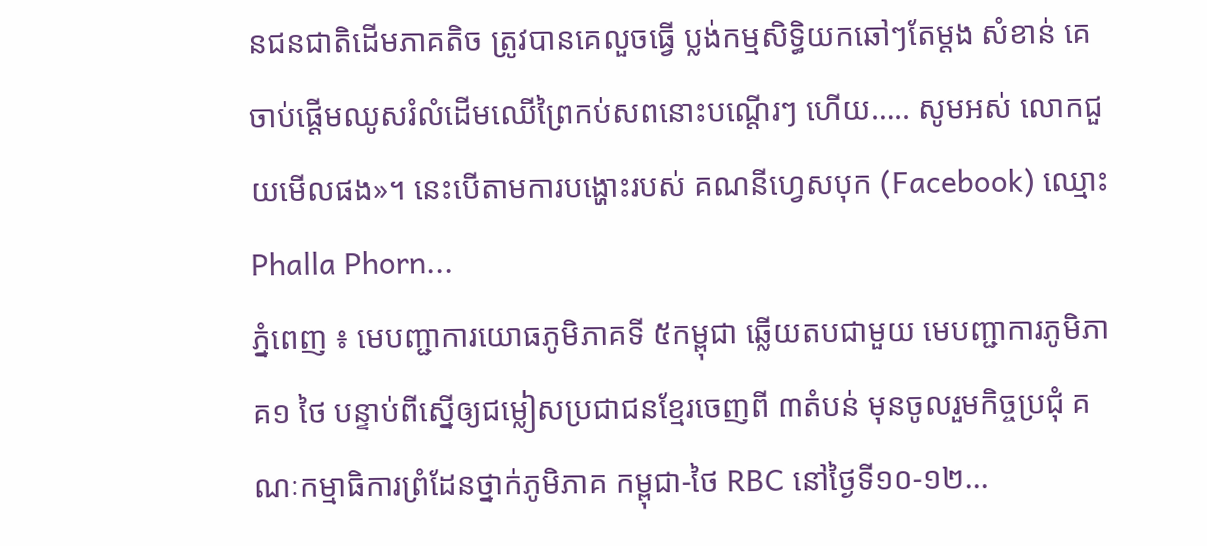នជនជាតិដើមភាគតិច ត្រូវបានគេលួចធ្វើ ប្លង់កម្មសិទ្ធិយកឆៅៗតែម្តង សំខាន់ គេចាប់ផ្ដើមឈូសរំលំដើមឈើព្រៃកប់សពនោះបណ្តើរៗ ហើយ….. សូមអស់ លោកជួយមើលផង»។ នេះបើតាមការបង្ហោះរបស់ គណនីហ្វេសបុក (Facebook) ឈ្មោះ Phalla Phorn...
ភ្នំពេញ ៖ មេបញ្ជាការយោធភូមិភាគទី ៥កម្ពុជា ឆ្លើយតបជាមួយ មេបញ្ជាការភូមិភាគ១ ថៃ បន្ទាប់ពីស្នើឲ្យជម្លៀសប្រជាជនខ្មែរចេញពី ៣តំបន់ មុនចូលរួមកិច្ចប្រជុំ គណៈកម្មាធិការព្រំដែនថ្នាក់ភូមិភាគ កម្ពុជា-ថៃ RBC នៅថ្ងៃទី១០-១២...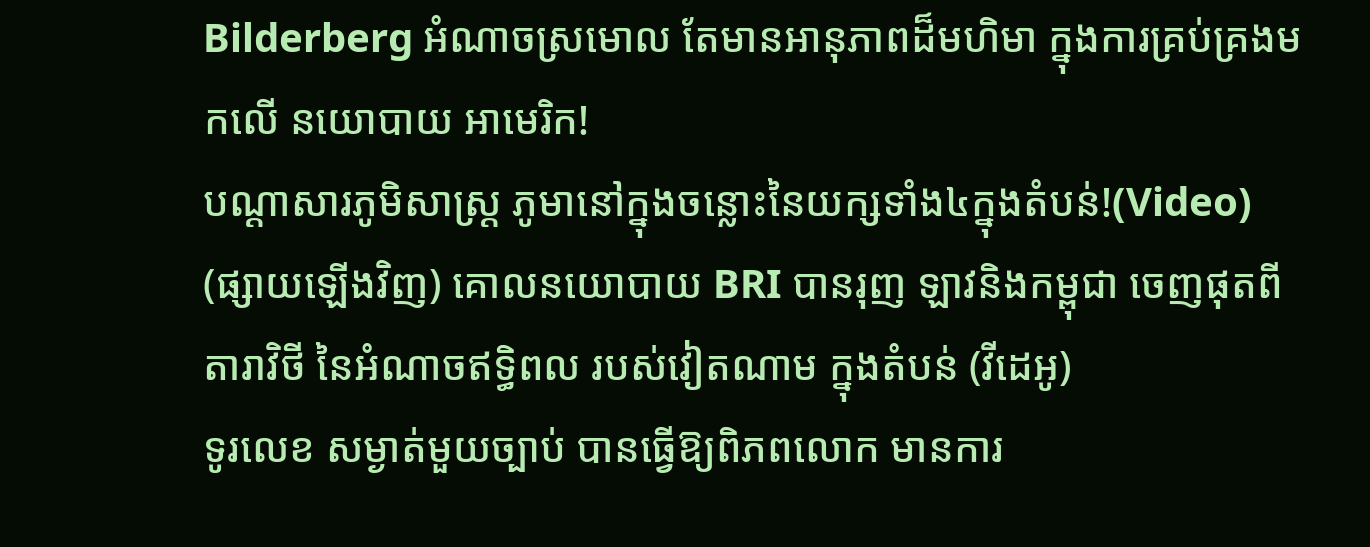Bilderberg អំណាចស្រមោល តែមានអានុភាពដ៏មហិមា ក្នុងការគ្រប់គ្រងមកលើ នយោបាយ អាមេរិក!
បណ្ដាសារភូមិសាស្រ្ត ភូមានៅក្នុងចន្លោះនៃយក្សទាំង៤ក្នុងតំបន់!(Video)
(ផ្សាយឡើងវិញ) គោលនយោបាយ BRI បានរុញ ឡាវនិងកម្ពុជា ចេញផុតពីតារាវិថី នៃអំណាចឥទ្ធិពល របស់វៀតណាម ក្នុងតំបន់ (វីដេអូ)
ទូរលេខ សម្ងាត់មួយច្បាប់ បានធ្វើឱ្យពិភពលោក មានការ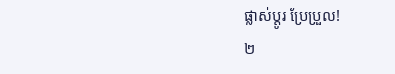ផ្លាស់ប្ដូរ ប្រែប្រួល!
២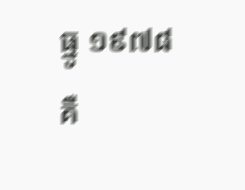ធ្នូ ១៩៧៨ គឺ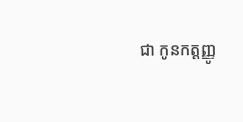ជា កូនកត្តញ្ញូ